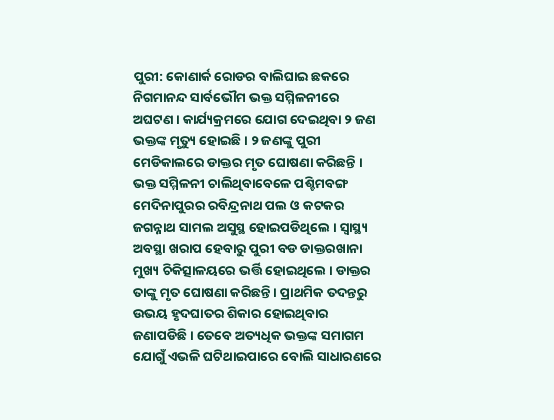ପୁରୀ: କୋଣାର୍କ ରୋଡର ବାଲିଘାଇ ଛକରେ ନିଗମାନନ୍ଦ ସାର୍ବଭୌମ ଭକ୍ତ ସମ୍ମିଳନୀରେ ଅଘଟଣ । କାର୍ଯ୍ୟକ୍ରମରେ ଯୋଗ ଦେଇଥିବା ୨ ଜଣ ଭକ୍ତଙ୍କ ମୃତ୍ୟୁ ହୋଇଛି । ୨ ଜଣଙ୍କୁ ପୁରୀ ମେଡିକାଲରେ ଡାକ୍ତର ମୃତ ଘୋଷଣା କରିଛନ୍ତି । ଭକ୍ତ ସମ୍ମିଳନୀ ଚାଲିଥିବାବେଳେ ପଶ୍ଚିମବଙ୍ଗ ମେଦିନାପୁରର ରବିନ୍ଦ୍ରନାଥ ପଲ ଓ କଟକର ଜଗନ୍ନାଥ ସାମଲ ଅସୁସ୍ଥ ହୋଇପଡିଥିଲେ । ସ୍ବାସ୍ଥ୍ୟ ଅବସ୍ଥା ଖରାପ ହେବାରୁ ପୁରୀ ବଡ ଡାକ୍ତରଖାନା ମୁଖ୍ୟ ଚିକିତ୍ସାଳୟରେ ଭର୍ତ୍ତି ହୋଇଥିଲେ । ଡାକ୍ତର ତାଙ୍କୁ ମୃତ ଘୋଷଣା କରିଛନ୍ତି । ପ୍ରାଥମିକ ତଦନ୍ତରୁ ଉଭୟ ହୃଦଘାତର ଶିକାର ହୋଇଥିବାର ଜଣାପଡିଛି । ତେବେ ଅତ୍ୟଧିକ ଭକ୍ତଙ୍କ ସମାଗମ ଯୋଗୁଁ ଏଭଳି ଘଟିଥାଇପାରେ ବୋଲି ସାଧାରଣରେ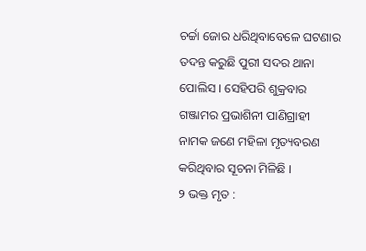ଚର୍ଚ୍ଚା ଜୋର ଧରିଥିବାବେଳେ ଘଟଣାର ତଦନ୍ତ କରୁଛି ପୁରୀ ସଦର ଥାନା ପୋଲିସ । ସେହିପରି ଶୁକ୍ରବାର ଗଞ୍ଜାମର ପ୍ରଭାଶିନୀ ପାଣିଗ୍ରାହୀ ନାମକ ଜଣେ ମହିଳା ମୃତ୍ୟବରଣ କରିଥିବାର ସୂଚନା ମିଳିଛି ।
୨ ଭକ୍ତ ମୃତ :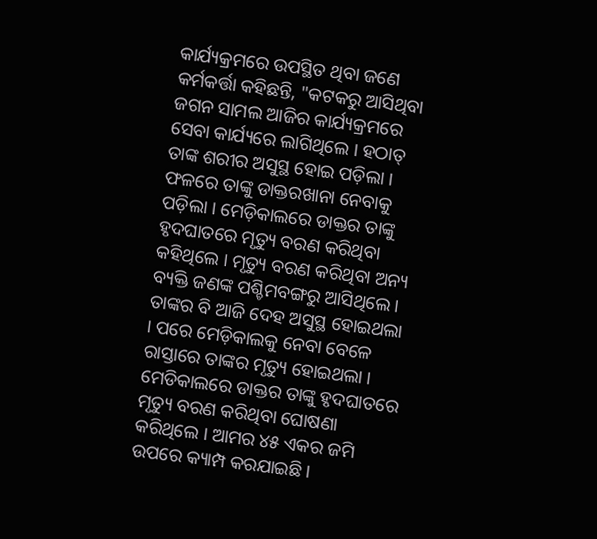କାର୍ଯ୍ୟକ୍ରମରେ ଉପସ୍ଥିତ ଥିବା ଜଣେ କର୍ମକର୍ତ୍ତା କହିଛନ୍ତି, "କଟକରୁ ଆସିଥିବା ଜଗନ ସାମଲ ଆଜିର କାର୍ଯ୍ୟକ୍ରମରେ ସେବା କାର୍ଯ୍ୟରେ ଲାଗିଥିଲେ । ହଠାତ୍ ତାଙ୍କ ଶରୀର ଅସୁସ୍ଥ ହୋଇ ପଡ଼ିଲା । ଫଳରେ ତାଙ୍କୁ ଡାକ୍ତରଖାନା ନେବାକୁ ପଡ଼ିଲା । ମେଡ଼ିକାଲରେ ଡାକ୍ତର ତାଙ୍କୁ ହୃଦଘାତରେ ମୃତ୍ୟୁ ବରଣ କରିଥିବା କହିଥିଲେ । ମୃତ୍ୟୁ ବରଣ କରିଥିବା ଅନ୍ୟ ବ୍ୟକ୍ତି ଜଣଙ୍କ ପଶ୍ଚିମବଙ୍ଗରୁ ଆସିଥିଲେ । ତାଙ୍କର ବି ଆଜି ଦେହ ଅସୁସ୍ଥ ହୋଇଥଲା । ପରେ ମେଡ଼ିକାଲକୁ ନେବା ବେଳେ ରାସ୍ତାରେ ତାଙ୍କର ମୃତ୍ୟୁ ହୋଇଥଲା । ମେଡିକାଲରେ ଡାକ୍ତର ତାଙ୍କୁ ହୃଦଘାତରେ ମୃତ୍ୟୁ ବରଣ କରିଥିବା ଘୋଷଣା କରିଥିଲେ । ଆମର ୪୫ ଏକର ଜମି ଉପରେ କ୍ୟାମ୍ପ କରଯାଇଛି ।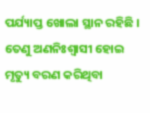ପର୍ଯ୍ୟାପ୍ତ ଖୋଲା ସ୍ଥାନ ରହିଛି । ତେଣୁ ଅଣନିଃଶ୍ବାସୀ ହୋଇ ମୃତ୍ୟୁ ବରଣ କରିଥିବା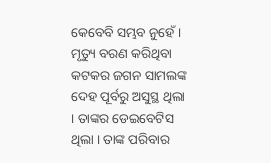କେବେବି ସମ୍ଭବ ନୁହେଁ । ମୃତ୍ୟୁ ବରଣ କରିଥିବା କଟକର ଜଗନ ସାମଲଙ୍କ ଦେହ ପୂର୍ବରୁ ଅସୁସ୍ଥ ଥିଲା । ତାଙ୍କର ଡେଇବେଟିସ ଥିଲା । ତାଙ୍କ ପରିବାର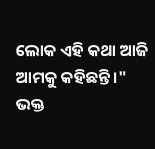ଲୋକ ଏହି କଥା ଆଜି ଆମକୁ କହିଛନ୍ତି ।"
ଭକ୍ତ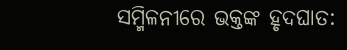ସମ୍ମିଳନୀରେ ଭକ୍ତଙ୍କ ହୃଦଘାତ: